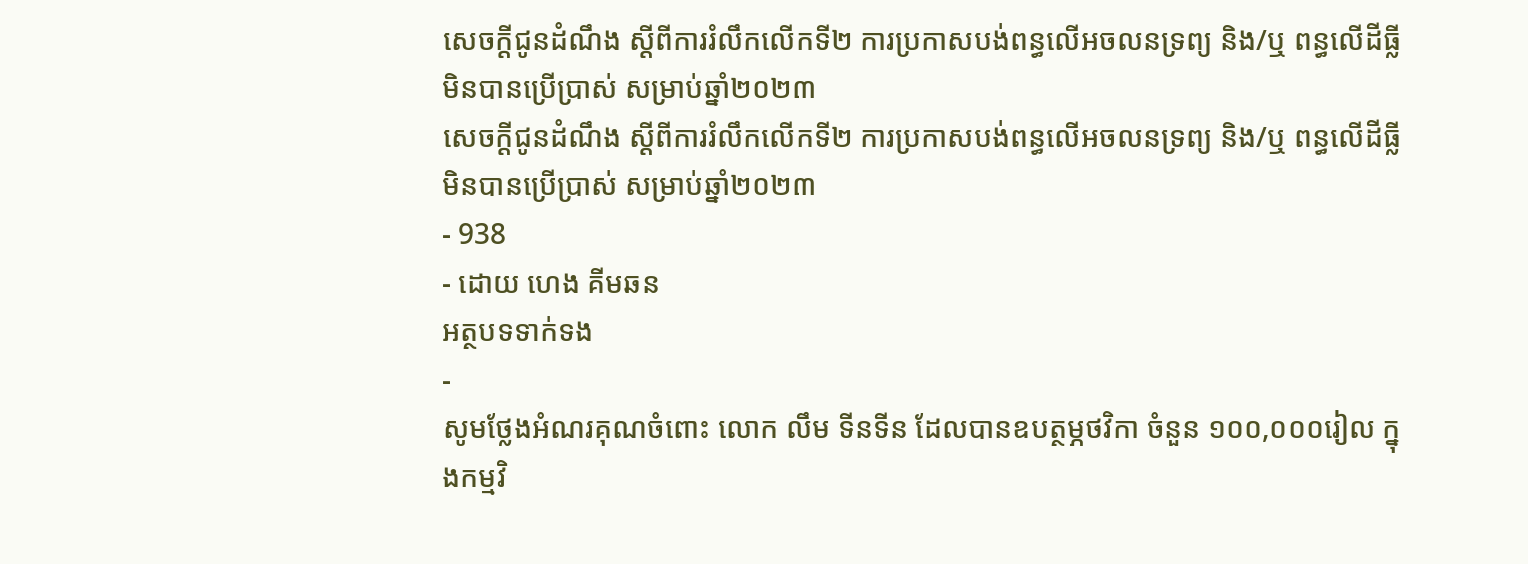សេចក្ដីជូនដំណឹង ស្ដីពីការរំលឹកលើកទី២ ការប្រកាសបង់ពន្ធលើអចលនទ្រព្យ និង/ឬ ពន្ធលើដីធ្លីមិនបានប្រើប្រាស់ សម្រាប់ឆ្នាំ២០២៣
សេចក្ដីជូនដំណឹង ស្ដីពីការរំលឹកលើកទី២ ការប្រកាសបង់ពន្ធលើអចលនទ្រព្យ និង/ឬ ពន្ធលើដីធ្លីមិនបានប្រើប្រាស់ សម្រាប់ឆ្នាំ២០២៣
- 938
- ដោយ ហេង គីមឆន
អត្ថបទទាក់ទង
-
សូមថ្លែងអំណរគុណចំពោះ លោក លឹម ទីនទីន ដែលបានឧបត្ថម្ភថវិកា ចំនួន ១០០,០០០រៀល ក្នុងកម្មវិ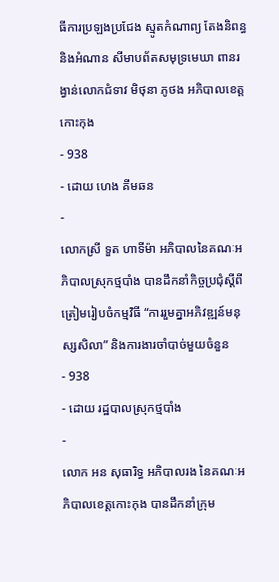ធីការប្រឡងប្រជែង ស្មូតកំណាព្យ តែងនិពន្ធ និងអំណាន សីមាបព័តសមុទ្រមេឃា ពានរង្វាន់លោកជំទាវ មិថុនា ភូថង អភិបាលខេត្តកោះកុង
- 938
- ដោយ ហេង គីមឆន
-
លោកស្រី ទួត ហាទីម៉ា អភិបាលនៃគណៈអភិបាលស្រុកថ្មបាំង បានដឹកនាំកិច្ចប្រជុំស្ដីពីត្រៀមរៀបចំកម្មវិធី “ការរួមគ្នាអភិវឌ្ឍន៍មនុស្សសិលា” និងការងារចាំបាច់មួយចំនួន
- 938
- ដោយ រដ្ឋបាលស្រុកថ្មបាំង
-
លោក អន សុធារិទ្ធ អភិបាលរង នៃគណៈអភិបាលខេត្តកោះកុង បានដឹកនាំក្រុម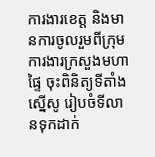ការងារខេត្ត និងមានការចូលរួមពីក្រុមការងារក្រសួងមហាផ្ទៃ ចុះពិនិត្យទីតាំងស្នើសូ រៀបចំទីលានទុកដាក់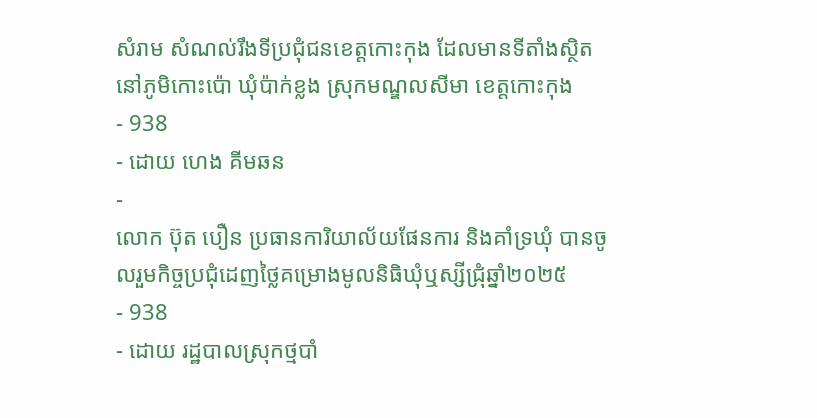សំរាម សំណល់រឹងទីប្រជុំជនខេត្តកោះកុង ដែលមានទីតាំងស្ថិតនៅភូមិកោះប៉ោ ឃុំប៉ាក់ខ្លង ស្រុកមណ្ឌលសីមា ខេត្តកោះកុង
- 938
- ដោយ ហេង គីមឆន
-
លោក ប៊ុត បឿន ប្រធានការិយាល័យផែនការ និងគាំទ្រឃុំ បានចូលរួមកិច្ចប្រជុំដេញថ្លៃគម្រោងមូលនិធិឃុំឬស្សីជ្រុំឆ្នាំ២០២៥
- 938
- ដោយ រដ្ឋបាលស្រុកថ្មបាំ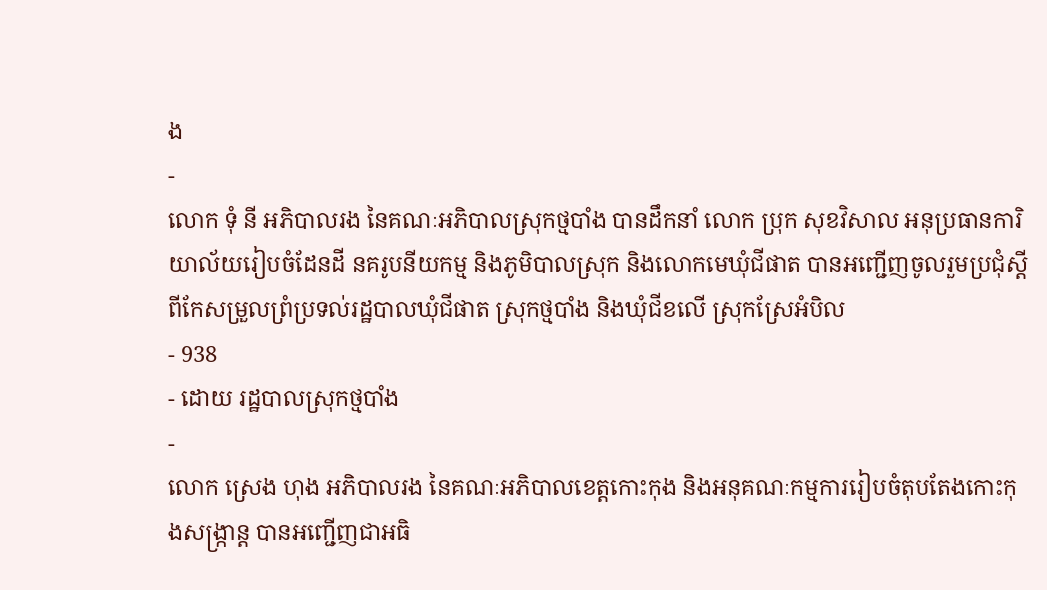ង
-
លោក ទុំ នី អភិបាលរង នៃគណៈអភិបាលស្រុកថ្មបាំង បានដឹកនាំ លោក ប្រុក សុខវិសាល អនុប្រធានការិយាល័យរៀបចំដែនដី នគរូបនីយកម្ម និងភូមិបាលស្រុក និងលោកមេឃុំជីផាត បានអញ្ជើញចូលរួមប្រជុំស្តីពីកែសម្រួលព្រំប្រទល់រដ្ឋបាលឃុំជីផាត ស្រុកថ្មបាំង និងឃុំជីខលើ ស្រុកស្រែអំបិល
- 938
- ដោយ រដ្ឋបាលស្រុកថ្មបាំង
-
លោក ស្រេង ហុង អភិបាលរង នៃគណៈអភិបាលខេត្តកោះកុង និងអនុគណៈកម្មការរៀបចំតុបតែងកោះកុងសង្ក្រាន្ត បានអញ្ជើញជាអធិ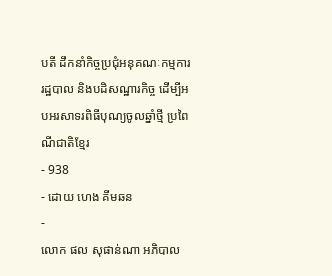បតី ដឹកនាំកិច្ចប្រជុំអនុគណៈកម្មការរដ្ឋបាល និងបដិសណ្ឋារកិច្ច ដើម្បីអបអរសាទរពិធីបុណ្យចូលឆ្នាំថ្មី ប្រពៃណីជាតិខ្មែរ
- 938
- ដោយ ហេង គីមឆន
-
លោក ផល សុផាន់ណា អភិបាល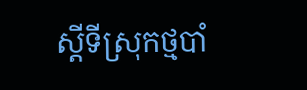ស្ដីទីស្រុកថ្មបាំ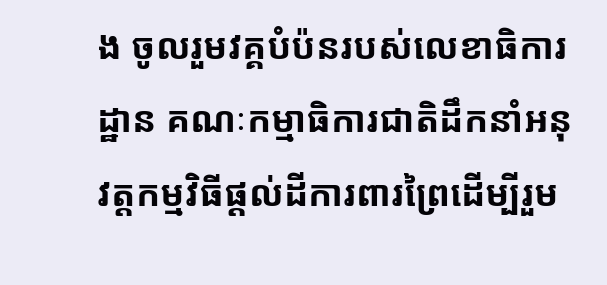ង ចូលរួមវគ្គបំប៉នរបស់លេខាធិការដ្ឋាន គណៈកម្មាធិការជាតិដឹកនាំអនុវត្តកម្មវិធីផ្ដល់ដីការពារព្រៃដើម្បីរួម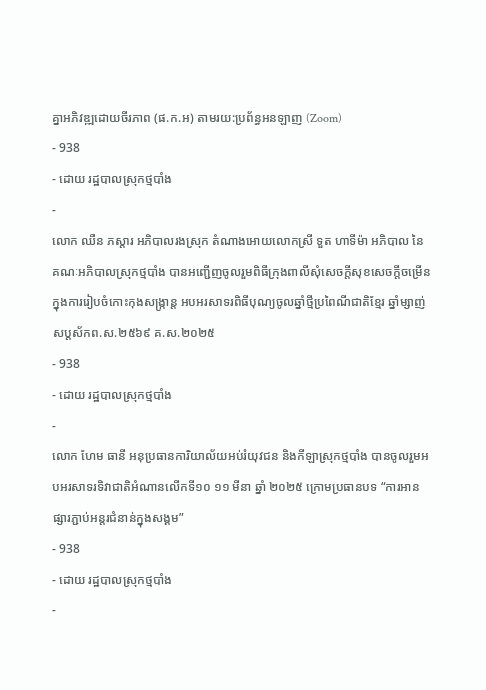គ្នាអភិវឌ្ឍដោយចីរភាព (ផ.ក.អ) តាមរយ:ប្រព័ន្ធអនឡាញ (Zoom)
- 938
- ដោយ រដ្ឋបាលស្រុកថ្មបាំង
-
លោក ឈឺន ភស្តារ អភិបាលរងស្រុក តំណាងអោយលោកស្រី ទួត ហាទីម៉ា អភិបាល នៃគណៈអភិបាលស្រុកថ្មបាំង បានអញ្ជើញចូលរួមពិធីក្រុងពាលីសុំសេចក្តីសុខសេចក្តីចម្រើនក្នុងការរៀបចំកោះកុងសង្រ្កាន្ត អបអរសាទរពិធីបុណ្យចូលឆ្នាំថ្មីប្រពៃណីជាតិខ្មែរ ឆ្នាំម្សាញ់ សប្តស័កព.ស.២៥៦៩ គ.ស.២០២៥
- 938
- ដោយ រដ្ឋបាលស្រុកថ្មបាំង
-
លោក ហែម ធានី អនុប្រធានការិយាល័យអប់រំយុវជន និងកីឡាស្រុកថ្មបាំង បានចូលរួមអបអរសាទរទិវាជាតិអំណានលើកទី១០ ១១ មីនា ឆ្នាំ ២០២៥ ក្រោមប្រធានបទ “ការអាន ផ្សារភ្ជាប់អន្តរជំនាន់ក្នុងសង្គម”
- 938
- ដោយ រដ្ឋបាលស្រុកថ្មបាំង
-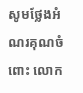សូមថ្លែងអំណរគុណចំពោះ លោក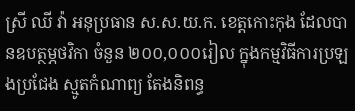ស្រី ឈី វ៉ា អនុប្រធាន ស.ស.យ.ក. ខេត្តកោះកុង ដែលបានឧបត្ថម្ភថវិកា ចំនួន ២០០,០០០រៀល ក្នុងកម្មវិធីការប្រឡងប្រជែង ស្មូតកំណាព្យ តែងនិពន្ធ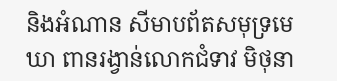និងអំណាន សីមាបព័តសមុទ្រមេឃា ពានរង្វាន់លោកជំទាវ មិថុនា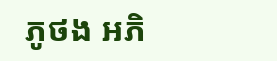ភូថង អភិ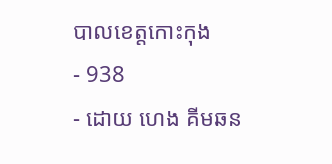បាលខេត្តកោះកុង
- 938
- ដោយ ហេង គីមឆន